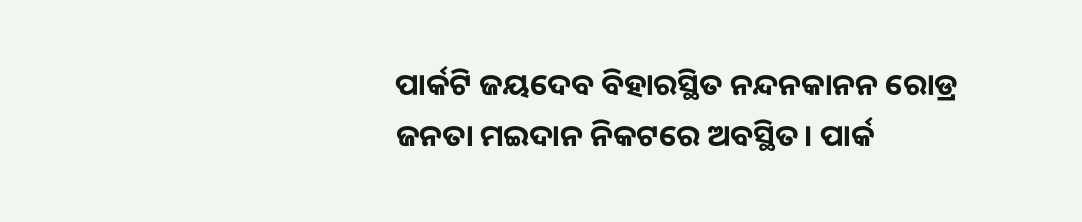ପାର୍କଟି ଜୟଦେବ ବିହାରସ୍ଥିତ ନନ୍ଦନକାନନ ରୋଡ୍ର ଜନତା ମଇଦାନ ନିକଟରେ ଅବସ୍ଥିତ। ପାର୍କ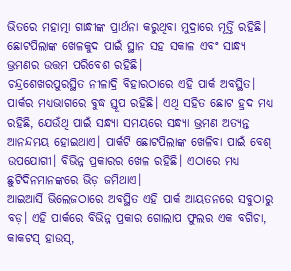ଭିତରେ ମହାତ୍ମା ଗାନ୍ଧୀଙ୍କ ପ୍ରାର୍ଥନା କରୁଥିବା ମୁଦ୍ରାରେ ମୂର୍ତ୍ତି ରହିଛି। ଛୋଟପିଲାଙ୍କ ଖେଳକୁଦ ପାଇଁ ସ୍ଥାନ ସହ ସକାଳ ଏବଂ ସାନ୍ଧ୍ୟ ଭ୍ରମଣର ଉତ୍ତମ ପରିବେଶ ରହିଛି।
ଚନ୍ଦ୍ରଶେଖରପୁରସ୍ଥିତ ନୀଳାଦ୍ରି ବିହାରଠାରେ ଏହି ପାର୍କ ଅବସ୍ଥିତ। ପାର୍କର ମଧ୍ୟଭାଗରେ ବୁଦ୍ଧ ସ୍ତୂପ ରହିଛି। ଏଥି ସହିତ ଛୋଟ ହ୍ରଦ ମଧ୍ୟ ରହିଛି, ଯେଉଁଥି ପାଇଁ ସନ୍ଧ୍ୟା ସମୟରେ ସନ୍ଧ୍ୟା ଭ୍ରମଣ ଅତ୍ୟନ୍ତ ଆନନ୍ଦମୟ ହୋଇଥାଏ। ପାର୍କଟି ଛୋଟପିଲାଙ୍କ ଖେଳିବା ପାଇଁ ବେଶ୍ ଉପଯୋଗୀ। ବିଭିନ୍ନ ପ୍ରକାରର ଖେଳ ରହିଛି। ଏଠାରେ ମଧ୍ୟ ଛୁଟିଦିନମାନଙ୍କରେ ଭିଡ଼ ଜମିଥାଏ।
ଆଇଆର୍ସି ଭିଲେଜଠାରେ ଅବସ୍ଥିତ ଏହି ପାର୍କ ଆୟତନରେ ସବୁଠାରୁ ବଡ଼। ଏହି ପାର୍କରେ ବିଭିନ୍ନ ପ୍ରକାର ଗୋଲାପ ଫୁଲର ଏକ ବଗିଚା, କାକଟସ୍ ହାଉସ୍,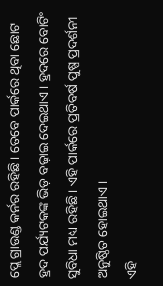ପ୍ଲେ ଗ୍ରାଉଣ୍ଡ କର୍ନର ରହିଛି। ତେବେ ପାର୍କରେ ଥିବା ଛୋଟ ହ୍ରଦ ପର୍ଯ୍ୟଟକଙ୍କ ଭିଡ଼ ବଢ଼ାଇ ଦେଇଥାଏ। ହ୍ରଦରେ ବୋଟିଂ ସୁବିଧା ମଧ୍ୟ ରହିଛି। ଏହି ପାର୍କରେ ପ୍ରତିବର୍ଷ ପୁଷ୍ପ ପ୍ରଦର୍ଶନୀ ଅନୁଷ୍ଠିତ ହୋଇଥାଏ।
ଏହି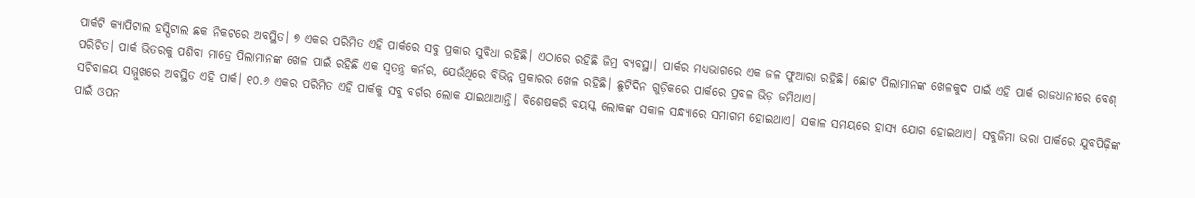ପାର୍କଟି କ୍ୟାପିଟାଲ ହସ୍ପିଟାଲ ଛକ ନିକଟରେ ଅବସ୍ଥିତ। ୭ ଏକର ପରିମିତ ଏହି ପାର୍କରେ ସବୁ ପ୍ରକାର ସୁବିଧା ରହିଛି। ଏଠାରେ ରହିଛି ଜିମ୍ର ବ୍ୟବସ୍ଥା। ପାର୍କର ମଧ୍ୟଭାଗରେ ଏକ ଜଳ ଫୁଆରା ରହିଛି। ଛୋଟ ପିଲାମାନଙ୍କ ଖେଳକୁଦ ପାଇଁ ଏହି ପାର୍କ ରାଜଧାନୀରେ ବେଶ୍ ପରିଚିତ। ପାର୍କ ଭିତରକୁ ପଶିବା ମାତ୍ରେ ପିଲାମାନଙ୍କ ଖେଳ ପାଇଁ ରହିଛି ଏକ ସ୍ବତନ୍ତ୍ର କର୍ନର, ଯେଉଁଥିରେ ବିଭିନ୍ନ ପ୍ରକାରର ଖେଳ ରହିଛି। ଛୁଟିଦିନ ଗୁଡ଼ିକରେ ପାର୍କରେ ପ୍ରବଳ ଭିଡ଼ ଜମିଥାଏ।
ସଚିବାଳୟ ସମ୍ମୁଖରେ ଅବସ୍ଥିତ ଏହି ପାର୍କ। ୧୦.୬ ଏକର ପରିମିତ ଏହି ପାର୍କକୁ ସବୁ ବର୍ଗର ଲୋକ ଯାଇଥାଆନ୍ତି। ବିଶେଷକରି ବୟସ୍କ ଲୋକଙ୍କ ସକାଳ ସନ୍ଧ୍ୟାରେ ସମାଗମ ହୋଇଥାଏ। ସକାଳ ସମୟରେ ହାସ୍ୟ ଯୋଗ ହୋଇଥାଏ। ସବୁଜିମା ଭରା ପାର୍କରେ ଯୁବପିଢ଼ିଙ୍କ ପାଇଁ ଓପନ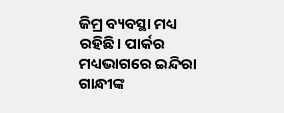ଜିମ୍ର ବ୍ୟବସ୍ଥା ମଧ୍ୟ ରହିଛି। ପାର୍କର ମଧ୍ୟଭାଗରେ ଇନ୍ଦିରା ଗାନ୍ଧୀଙ୍କ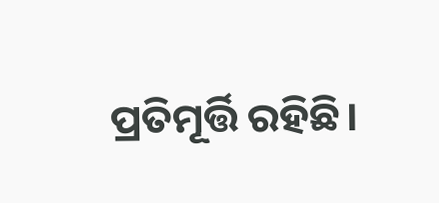ପ୍ରତିମୂର୍ତ୍ତି ରହିଛି।